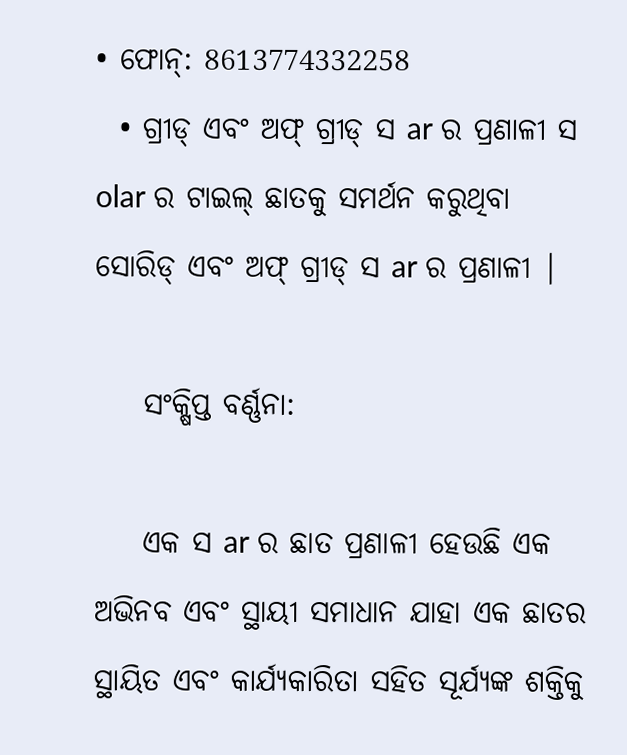• ଫୋନ୍: 8613774332258
  • ଗ୍ରୀଡ୍ ଏବଂ ଅଫ୍ ଗ୍ରୀଡ୍ ସ ar ର ପ୍ରଣାଳୀ ସ olar ର ଟାଇଲ୍ ଛାତକୁ ସମର୍ଥନ କରୁଥିବା ସୋରିଡ୍ ଏବଂ ଅଫ୍ ଗ୍ରୀଡ୍ ସ ar ର ପ୍ରଣାଳୀ |

    ସଂକ୍ଷିପ୍ତ ବର୍ଣ୍ଣନା:

    ଏକ ସ ar ର ଛାତ ପ୍ରଣାଳୀ ହେଉଛି ଏକ ଅଭିନବ ଏବଂ ସ୍ଥାୟୀ ସମାଧାନ ଯାହା ଏକ ଛାତର ସ୍ଥାୟିତ ଏବଂ କାର୍ଯ୍ୟକାରିତା ସହିତ ସୂର୍ଯ୍ୟଙ୍କ ଶକ୍ତିକୁ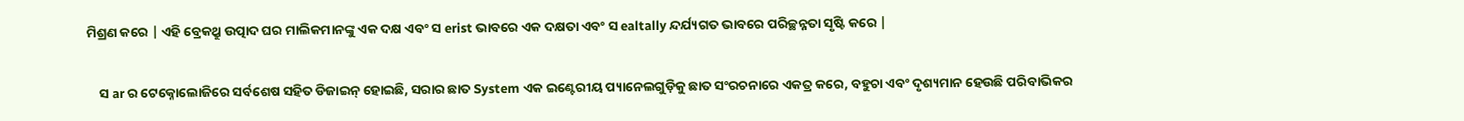ମିଶ୍ରଣ କରେ | ଏହି ବ୍ରେକଥ୍ରୁ ଉତ୍ପାଦ ଘର ମାଲିକମାନଙ୍କୁ ଏକ ଦକ୍ଷ ଏବଂ ସ erist ଭାବରେ ଏକ ଦକ୍ଷତା ଏବଂ ସ ealtally ନ୍ଦର୍ଯ୍ୟଗତ ଭାବରେ ପରିଚ୍ଛନ୍ନତା ସୃଷ୍ଟି କରେ |

    ସ ar ର ଟେକ୍ନୋଲୋଜିରେ ସର୍ବଶେଷ ସହିତ ଡିଜାଇନ୍ ହୋଇଛି, ସରାର ଛାତ System ଏକ ଇଣ୍ଟେରୀୟ ପ୍ୟାନେଲଗୁଡ଼ିକୁ ଛାତ ସଂରଚନାରେ ଏକତ୍ର କରେ, ବହୁଚା ଏବଂ ଦୃଶ୍ୟମାନ ହେଉଛି ପରିବାଭିକର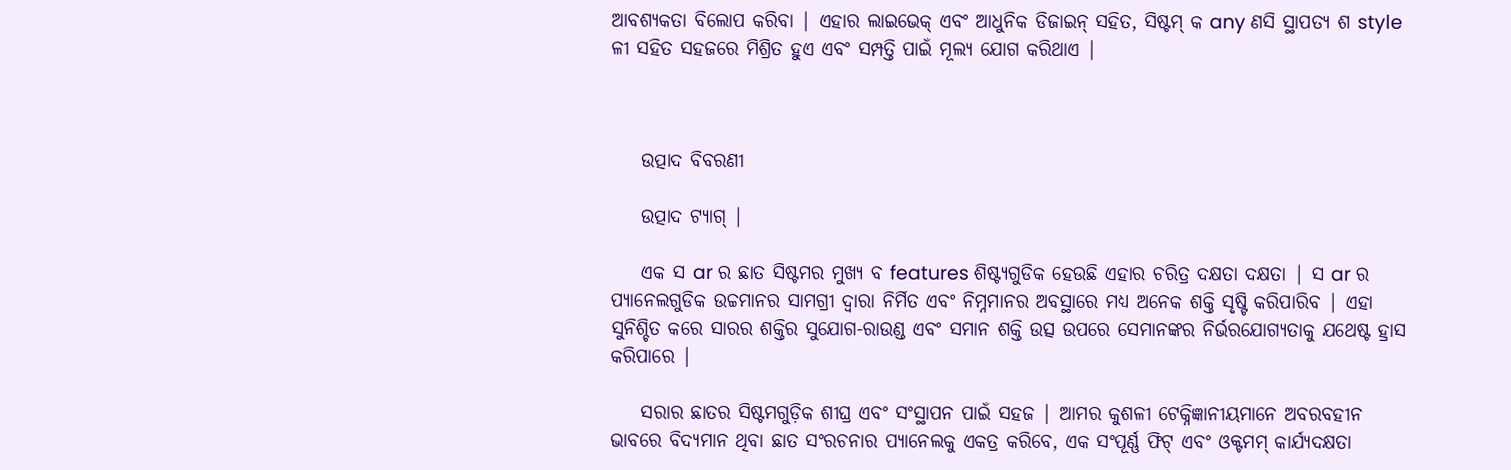ଆବଶ୍ୟକତା ବିଲୋପ କରିବା | ଏହାର ଲାଇଭେକ୍ ଏବଂ ଆଧୁନିକ ଡିଜାଇନ୍ ସହିତ, ସିଷ୍ଟମ୍ କ any ଣସି ସ୍ଥାପତ୍ୟ ଶ style ଳୀ ସହିତ ସହଜରେ ମିଶ୍ରିତ ହୁଏ ଏବଂ ସମ୍ପତ୍ତି ପାଇଁ ମୂଲ୍ୟ ଯୋଗ କରିଥାଏ |



    ଉତ୍ପାଦ ବିବରଣୀ

    ଉତ୍ପାଦ ଟ୍ୟାଗ୍ |

    ଏକ ସ ar ର ଛାତ ସିଷ୍ଟମର ମୁଖ୍ୟ ବ features ଶିଷ୍ଟ୍ୟଗୁଡିକ ହେଉଛି ଏହାର ଚରିତ୍ର ଦକ୍ଷତା ଦକ୍ଷତା | ସ ar ର ପ୍ୟାନେଲଗୁଡିକ ଉଚ୍ଚମାନର ସାମଗ୍ରୀ ଦ୍ୱାରା ନିର୍ମିତ ଏବଂ ନିମ୍ନମାନର ଅବସ୍ଥାରେ ମଧ୍ୟ ଅନେକ ଶକ୍ତି ସୃଷ୍ଟି କରିପାରିବ | ଏହା ସୁନିଶ୍ଚିତ କରେ ସାରର ଶକ୍ତିର ସୁଯୋଗ-ରାଉଣ୍ଡ ଏବଂ ସମାନ ଶକ୍ତି ଉତ୍ସ ଉପରେ ସେମାନଙ୍କର ନିର୍ଭରଯୋଗ୍ୟତାକୁ ଯଥେଷ୍ଟ ହ୍ରାସ କରିପାରେ |

    ସରାର ଛାତର ସିଷ୍ଟମଗୁଡ଼ିକ ଶୀଘ୍ର ଏବଂ ସଂସ୍ଥାପନ ପାଇଁ ସହଜ | ଆମର କୁଶଳୀ ଟେକ୍ନିଜ୍ଞାନୀୟମାନେ ଅବରବହୀନ ଭାବରେ ବିଦ୍ୟମାନ ଥିବା ଛାତ ସଂରଚନାର ପ୍ୟାନେଲକୁ ଏକତ୍ର କରିବେ, ଏକ ସଂପୂର୍ଣ୍ଣ ଫିଟ୍ ଏବଂ ଓକ୍ଟମମ୍ କାର୍ଯ୍ୟଦକ୍ଷତା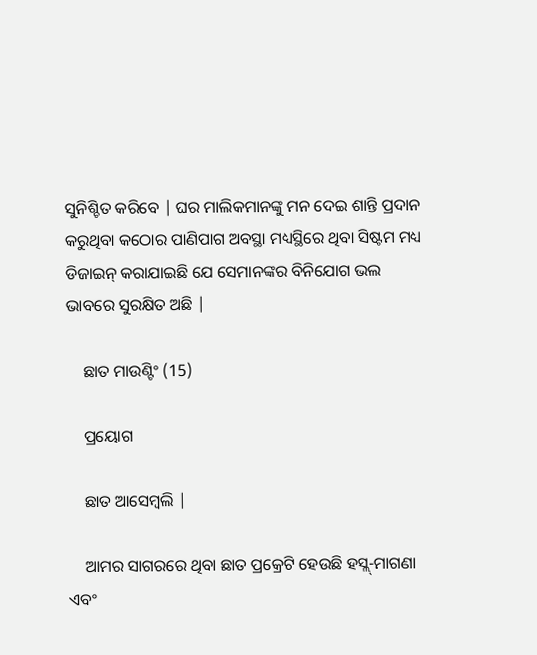ସୁନିଶ୍ଚିତ କରିବେ | ଘର ମାଲିକମାନଙ୍କୁ ମନ ଦେଇ ଶାନ୍ତି ପ୍ରଦାନ କରୁଥିବା କଠୋର ପାଣିପାଗ ଅବସ୍ଥା ମଧ୍ୟସ୍ଥିରେ ଥିବା ସିଷ୍ଟମ ମଧ୍ୟ ଡିଜାଇନ୍ କରାଯାଇଛି ଯେ ସେମାନଙ୍କର ବିନିଯୋଗ ଭଲ ଭାବରେ ସୁରକ୍ଷିତ ଅଛି |

    ଛାତ ମାଉଣ୍ଟିଂ (15)

    ପ୍ରୟୋଗ

    ଛାତ ଆସେମ୍ବଲି |

    ଆମର ସାଗରରେ ଥିବା ଛାତ ପ୍ରକ୍ରେଟି ହେଉଛି ହସ୍ଲ୍-ମାଗଣା ଏବଂ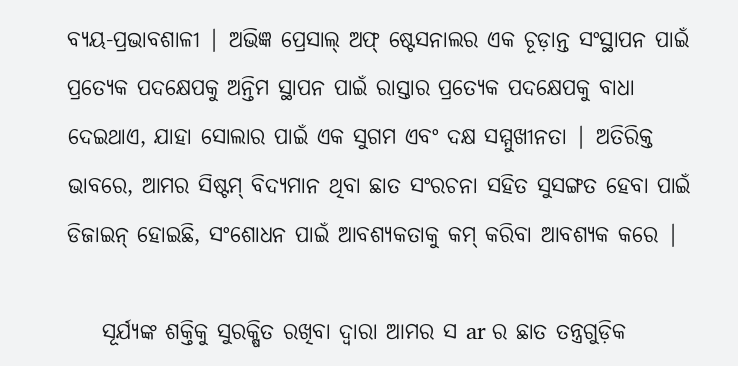ବ୍ୟୟ-ପ୍ରଭାବଶାଳୀ | ଅଭିଜ୍ଞ ପ୍ରେସାଲ୍ ଅଫ୍ ଷ୍ଟେସନାଲର ଏକ ଚୂଡ଼ାନ୍ତ ସଂସ୍ଥାପନ ପାଇଁ ପ୍ରତ୍ୟେକ ପଦକ୍ଷେପକୁ ଅନ୍ତିମ ସ୍ଥାପନ ପାଇଁ ରାସ୍ତାର ପ୍ରତ୍ୟେକ ପଦକ୍ଷେପକୁ ବାଧା ଦେଇଥାଏ, ଯାହା ସୋଲାର ପାଇଁ ଏକ ସୁଗମ ଏବଂ ଦକ୍ଷ ସମ୍ମୁଖୀନତା | ଅତିରିକ୍ତ ଭାବରେ, ଆମର ସିଷ୍ଟମ୍ ବିଦ୍ୟମାନ ଥିବା ଛାତ ସଂରଚନା ସହିତ ସୁସଙ୍ଗତ ହେବା ପାଇଁ ଡିଜାଇନ୍ ହୋଇଛି, ସଂଶୋଧନ ପାଇଁ ଆବଶ୍ୟକତାକୁ କମ୍ କରିବା ଆବଶ୍ୟକ କରେ |

    ସୂର୍ଯ୍ୟଙ୍କ ଶକ୍ତିକୁ ସୁରକ୍ଷିତ ରଖିବା ଦ୍ୱାରା ଆମର ସ ar ର ଛାତ ତନ୍ତ୍ରଗୁଡ଼ିକ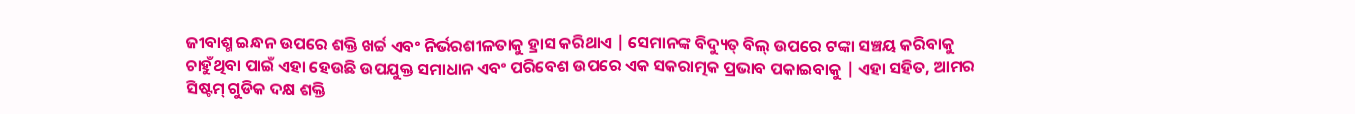ଜୀବାଶ୍ମ ଇନ୍ଧନ ଉପରେ ଶକ୍ତି ଖର୍ଚ୍ଚ ଏବଂ ନିର୍ଭରଶୀଳତାକୁ ହ୍ରାସ କରିଥାଏ | ସେମାନଙ୍କ ବିଦ୍ୟୁତ୍ ବିଲ୍ ଉପରେ ଟଙ୍କା ସଞ୍ଚୟ କରିବାକୁ ଚାହୁଁଥିବା ପାଇଁ ଏହା ହେଉଛି ଉପଯୁକ୍ତ ସମାଧାନ ଏବଂ ପରିବେଶ ଉପରେ ଏକ ସକରାତ୍ମକ ପ୍ରଭାବ ପକାଇବାକୁ | ଏହା ସହିତ, ଆମର ସିଷ୍ଟମ୍ ଗୁଡିକ ଦକ୍ଷ ଶକ୍ତି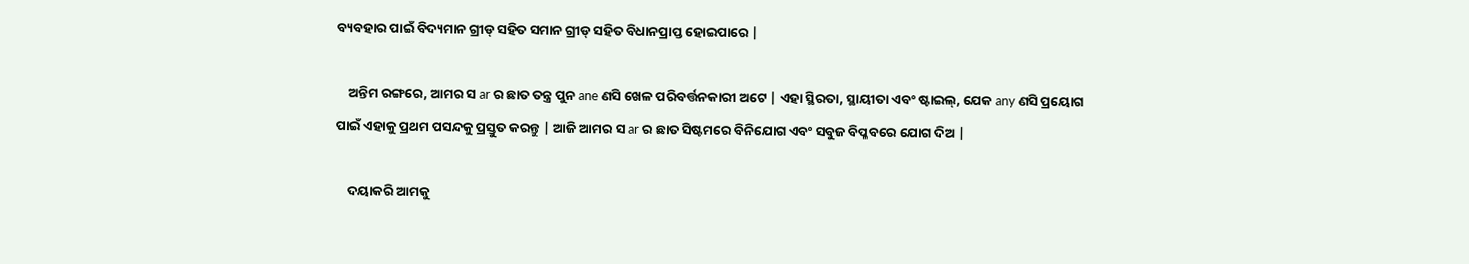ବ୍ୟବହାର ପାଇଁ ବିଦ୍ୟମାନ ଗ୍ରୀଡ୍ ସହିତ ସମାନ ଗ୍ରୀଡ୍ ସହିତ ବିଧାନପ୍ରାପ୍ତ ହୋଇପାରେ |

    ଅନ୍ତିମ ରଙ୍ଗରେ, ଆମର ସ ar ର ଛାତ ତନ୍ତ୍ର ପୁନ ane ଣସି ଖେଳ ପରିବର୍ତ୍ତନକାରୀ ଅଟେ | ଏହା ସ୍ଥିରତା, ସ୍ଥାୟୀତା ଏବଂ ଷ୍ଟାଇଲ୍, ଯେକ any ଣସି ପ୍ରୟୋଗ ପାଇଁ ଏହାକୁ ପ୍ରଥମ ପସନ୍ଦକୁ ପ୍ରସ୍ତୁତ କରନ୍ତୁ | ଆଜି ଆମର ସ ar ର ଛାତ ସିଷ୍ଟମରେ ବିନିଯୋଗ ଏବଂ ସବୁଜ ବିପ୍ଳବରେ ଯୋଗ ଦିଅ |

    ଦୟାକରି ଆମକୁ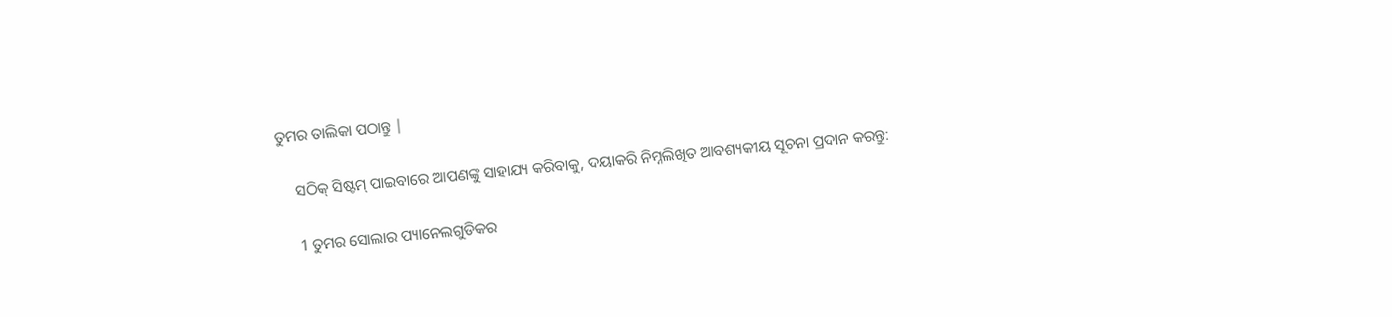ତୁମର ତାଲିକା ପଠାନ୍ତୁ |

    ସଠିକ୍ ସିଷ୍ଟମ୍ ପାଇବାରେ ଆପଣଙ୍କୁ ସାହାଯ୍ୟ କରିବାକୁ, ଦୟାକରି ନିମ୍ନଲିଖିତ ଆବଶ୍ୟକୀୟ ସୂଚନା ପ୍ରଦାନ କରନ୍ତୁ:

    1 ତୁମର ସୋଲାର ପ୍ୟାନେଲଗୁଡିକର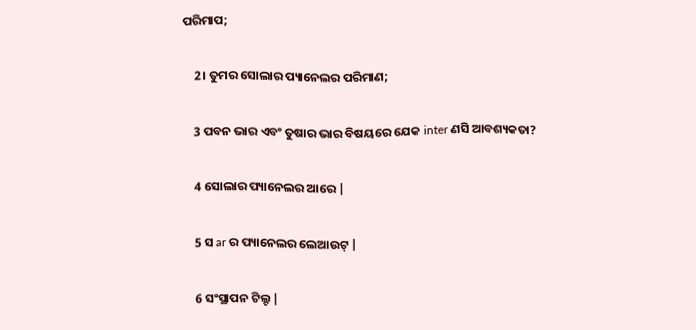ପରିମାପ;

    2। ତୁମର ସୋଲାର ପ୍ୟାନେଲର ପରିମାଣ;

    3 ପବନ ଭାର ଏବଂ ତୁଷାର ଭାର ବିଷୟରେ ଯେକ inter ଣସି ଆବଶ୍ୟକତା?

    4 ସୋଲାର ପ୍ୟାନେଲର ଆରେ |

    5 ସ ar ର ପ୍ୟାନେଲର ଲେଆଉଟ୍ |

    6 ସଂସ୍ଥାପନ ଟିଲ୍ଟ |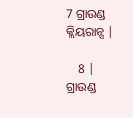7 ଗ୍ରାଉଣ୍ଡ କ୍ଲିୟରାନ୍ସ |

    8 | ଗ୍ରାଉଣ୍ଡ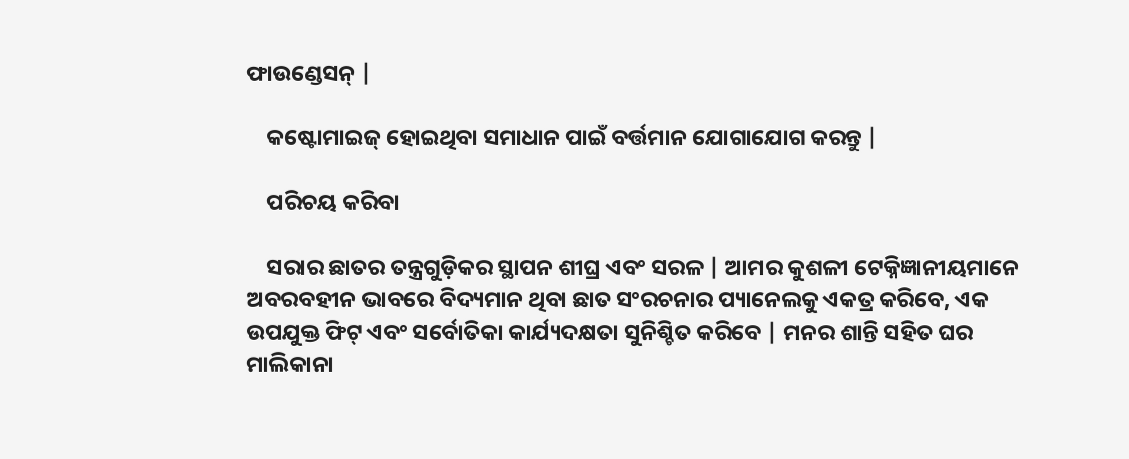ଫାଉଣ୍ଡେସନ୍ |

    କଷ୍ଟୋମାଇଜ୍ ହୋଇଥିବା ସମାଧାନ ପାଇଁ ବର୍ତ୍ତମାନ ଯୋଗାଯୋଗ କରନ୍ତୁ |

    ପରିଚୟ କରିବା

    ସରାର ଛାତର ତନ୍ତ୍ରଗୁଡ଼ିକର ସ୍ଥାପନ ଶୀଘ୍ର ଏବଂ ସରଳ | ଆମର କୁଶଳୀ ଟେକ୍ନିଜ୍ଞାନୀୟମାନେ ଅବରବହୀନ ଭାବରେ ବିଦ୍ୟମାନ ଥିବା ଛାତ ସଂରଚନାର ପ୍ୟାନେଲକୁ ଏକତ୍ର କରିବେ, ଏକ ଉପଯୁକ୍ତ ଫିଟ୍ ଏବଂ ସର୍ବୋତିକା କାର୍ଯ୍ୟଦକ୍ଷତା ସୁନିଶ୍ଚିତ କରିବେ | ମନର ଶାନ୍ତି ସହିତ ଘର ମାଲିକାନା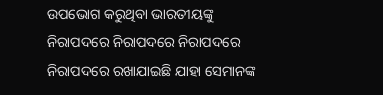ଉପଭୋଗ କରୁଥିବା ଭାରତୀୟଙ୍କୁ ନିରାପଦରେ ନିରାପଦରେ ନିରାପଦରେ ନିରାପଦରେ ରଖାଯାଇଛି ଯାହା ସେମାନଙ୍କ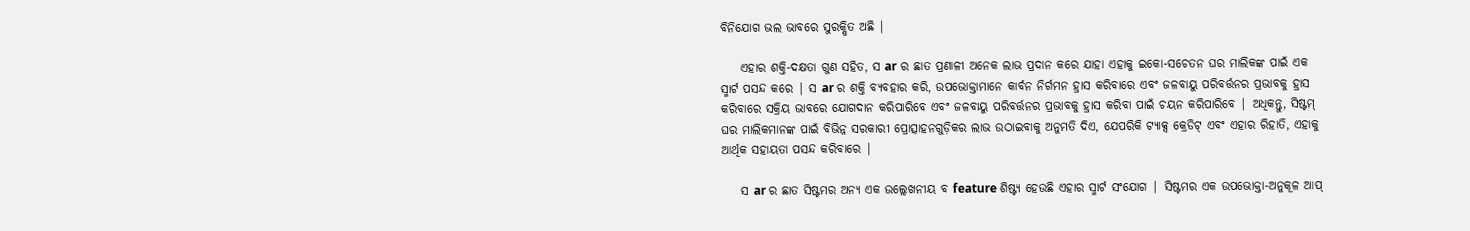ବିନିଯୋଗ ଭଲ ଭାବରେ ସୁରକ୍ଷିତ ଅଛି |

    ଏହାର ଶକ୍ତି-ଦକ୍ଷତା ଗୁଣ ସହିତ, ସ ar ର ଛାତ ପ୍ରଣାଳୀ ଅନେକ ଲାଭ ପ୍ରଦାନ କରେ ଯାହା ଏହାକୁ ଇକୋ-ସଚେତନ ଘର ମାଲିକଙ୍କ ପାଇଁ ଏକ ସ୍ମାର୍ଟ ପସନ୍ଦ କରେ | ସ ar ର ଶକ୍ତି ବ୍ୟବହାର କରି, ଉପଭୋକ୍ତାମାନେ କାର୍ବନ ନିର୍ଗମନ ହ୍ରାସ କରିବାରେ ଏବଂ ଜଳବାୟୁ ପରିବର୍ତ୍ତନର ପ୍ରଭାବକୁ ହ୍ରାସ କରିବାରେ ସକ୍ରିୟ ଭାବରେ ଯୋଗଦାନ କରିପାରିବେ ଏବଂ ଜଳବାୟୁ ପରିବର୍ତ୍ତନର ପ୍ରଭାବକୁ ହ୍ରାସ କରିବା ପାଇଁ ଚୟନ କରିପାରିବେ | ଅଧିକନ୍ତୁ, ସିଷ୍ଟମ୍ ଘର ମାଲିକମାନଙ୍କ ପାଇଁ ବିଭିନ୍ନ ସରକାରୀ ପ୍ରୋତ୍ସାହନଗୁଡ଼ିକର ଲାଭ ଉଠାଇବାକୁ ଅନୁମତି ଦିଏ, ଯେପରିକି ଟ୍ୟାକ୍ସ କ୍ରେଡିଟ୍ ଏବଂ ଏହାର ରିହାତି, ଏହାକୁ ଆର୍ଥିକ ସହାୟତା ପସନ୍ଦ କରିବାରେ |

    ସ ar ର ଛାତ ସିଷ୍ଟମର ଅନ୍ୟ ଏକ ଉଲ୍ଲେଖନୀୟ ବ feature ଶିଷ୍ଟ୍ୟ ହେଉଛି ଏହାର ସ୍ମାର୍ଟ ସଂଯୋଗ | ସିଷ୍ଟମର ଏକ ଉପଭୋକ୍ତା-ଅନୁକୂଳ ଆପ୍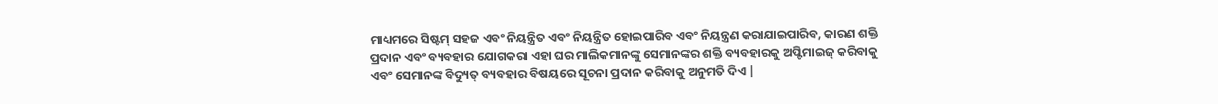ମାଧ୍ୟମରେ ସିଷ୍ଟମ୍ ସହଜ ଏବଂ ନିୟନ୍ତ୍ରିତ ଏବଂ ନିୟନ୍ତ୍ରିତ ହୋଇପାରିବ ଏବଂ ନିୟନ୍ତ୍ରଣ କରାଯାଇପାରିବ, କାରଣ ଶକ୍ତି ପ୍ରଦାନ ଏବଂ ବ୍ୟବହାର ଯୋଗକରା ଏହା ଘର ମାଲିକମାନଙ୍କୁ ସେମାନଙ୍କର ଶକ୍ତି ବ୍ୟବହାରକୁ ଅପ୍ଟିମାଇଜ୍ କରିବାକୁ ଏବଂ ସେମାନଙ୍କ ବିଦ୍ୟୁତ୍ ବ୍ୟବହାର ବିଷୟରେ ସୂଚନା ପ୍ରଦାନ କରିବାକୁ ଅନୁମତି ଦିଏ |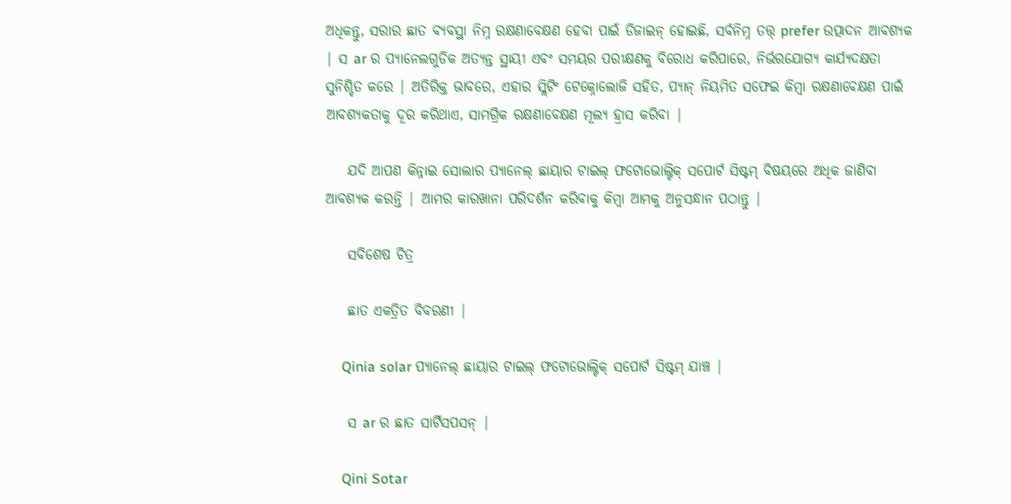ଅଧିକନ୍ତୁ, ସରାର ଛାତ ବ୍ୟବସ୍ଥା ନିମ୍ନ ରକ୍ଷଣାବେକ୍ଷଣ ହେବା ପାଇଁ ଡିଜାଇନ୍ ହୋଇଛି, ସର୍ବନିମ୍ନ ତତ୍ତ୍ prefer ଉତ୍ପାଦନ ଆବଶ୍ୟକ | ସ ar ର ପ୍ୟାନେଲଗୁଡିକ ଅତ୍ୟନ୍ତ ସ୍ଥାୟୀ ଏବଂ ସମୟର ପରୀକ୍ଷଣକୁ ବିରୋଧ କରିପାରେ, ନିର୍ଭରଯୋଗ୍ୟ କାର୍ଯ୍ୟଦକ୍ଷତା ସୁନିଶ୍ଚିତ କରେ | ଅତିରିକ୍ତ ଭାବରେ, ଏହାର ସ୍ଲିଟିଂ ଟେକ୍ନୋଲୋଜି ସହିତ, ପ୍ୟାନ୍ ନିୟମିତ ସଫେଇ କିମ୍ବା ରକ୍ଷଣାବେକ୍ଷଣ ପାଇଁ ଆବଶ୍ୟକତାକୁ ଦୂର କରିଥାଏ, ସାମଗ୍ରିକ ରକ୍ଷଣାବେକ୍ଷଣ ମୂଲ୍ୟ ହ୍ରାସ କରିବା |

    ଯଦି ଆପଣ କିନ୍ନାଇ ସୋଲାର ପ୍ୟାନେଲ୍ ଛାୟାର ଟାଇଲ୍ ଫଟୋଭୋଲ୍ଟିକ୍ ସପୋର୍ଟ ସିଷ୍ଟମ୍ ବିଷୟରେ ଅଧିକ ଜାଣିବା ଆବଶ୍ୟକ କରନ୍ତି | ଆମର କାରଖାନା ପରିଦର୍ଶନ କରିବାକୁ କିମ୍ବା ଆମକୁ ଅନୁସନ୍ଧାନ ପଠାନ୍ତୁ |

    ସବିଶେଷ ଚିତ୍ର

    ଛାତ ଏକତ୍ରିତ ବିବରଣୀ |

    Qinia solar ପ୍ୟାନେଲ୍ ଛାୟାର ଟାଇଲ୍ ଫଟୋଭୋଲ୍ଟିକ୍ ସପୋର୍ଟ ସିଷ୍ଟମ୍ ଯାଞ୍ଚ |

    ସ ar ର ଛାତ ସାର୍ଟିସପସନ୍ |

    Qini Sotar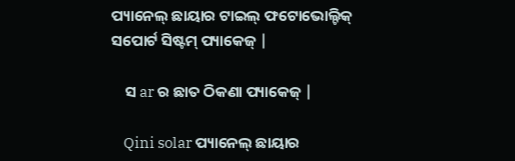ପ୍ୟାନେଲ୍ ଛାୟାର ଟାଇଲ୍ ଫଟୋଭୋଲ୍ଟିକ୍ ସପୋର୍ଟ ସିଷ୍ଟମ୍ ପ୍ୟାକେଜ୍ |

    ସ ar ର ଛାତ ଠିକଣା ପ୍ୟାକେଜ୍ |

    Qini solar ପ୍ୟାନେଲ୍ ଛାୟାର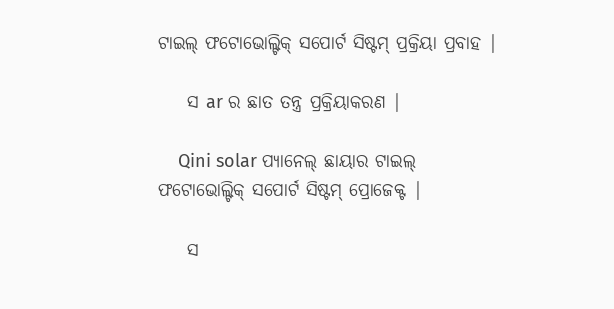ଟାଇଲ୍ ଫଟୋଭୋଲ୍ଟିକ୍ ସପୋର୍ଟ ସିଷ୍ଟମ୍ ପ୍ରକ୍ରିୟା ପ୍ରବାହ |

    ସ ar ର ଛାତ ତନ୍ତ୍ର ପ୍ରକ୍ରିୟାକରଣ |

    Qini solar ପ୍ୟାନେଲ୍ ଛାୟାର ଟାଇଲ୍ ଫଟୋଭୋଲ୍ଟିକ୍ ସପୋର୍ଟ ସିଷ୍ଟମ୍ ପ୍ରୋଜେକ୍ଟ |

    ସ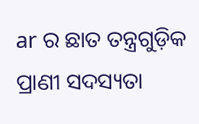ar ର ଛାତ ତନ୍ତ୍ରଗୁଡ଼ିକ ପ୍ରାଣୀ ସଦସ୍ୟତା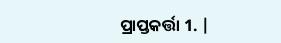ପ୍ରାପ୍ତକର୍ତ୍ତା 1. |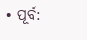• ପୂର୍ବ: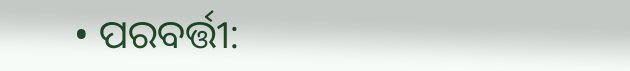• ପରବର୍ତ୍ତୀ: